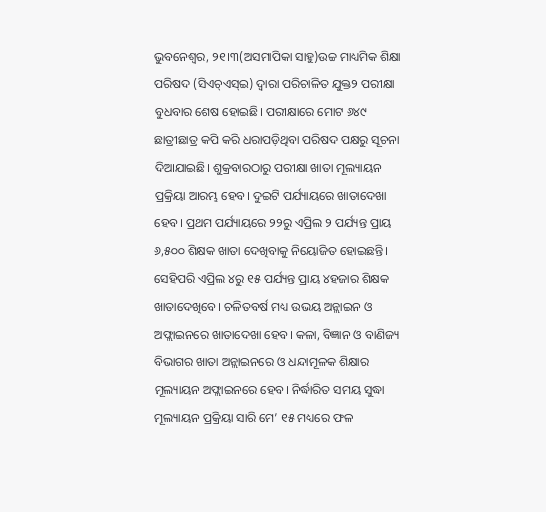ଭୁବନେଶ୍ୱର, ୨୧।୩(ଅସମାପିକା ସାହୁ)ଉଚ୍ଚ ମାଧ୍ୟମିକ ଶିକ୍ଷା ପରିଷଦ (ସିଏଚ୍ଏସ୍ଇ) ଦ୍ୱାରା ପରିଚାଳିତ ଯୁକ୍ତ୨ ପରୀକ୍ଷା ବୁଧବାର ଶେଷ ହୋଇଛି। ପରୀକ୍ଷାରେ ମୋଟ ୬୪୯ ଛାତ୍ରୀଛାତ୍ର କପି କରି ଧରାପଡ଼ିଥିବା ପରିଷଦ ପକ୍ଷରୁ ସୂଚନା ଦିଆଯାଇଛି। ଶୁକ୍ରବାରଠାରୁ ପରୀକ୍ଷା ଖାତା ମୂଲ୍ୟାୟନ ପ୍ରକ୍ରିୟା ଆରମ୍ଭ ହେବ। ଦୁଇଟି ପର୍ଯ୍ୟାୟରେ ଖାତାଦେଖା ହେବ। ପ୍ରଥମ ପର୍ଯ୍ୟାୟରେ ୨୨ରୁ ଏପ୍ରିଲ ୨ ପର୍ଯ୍ୟନ୍ତ ପ୍ରାୟ ୬,୫୦୦ ଶିକ୍ଷକ ଖାତା ଦେଖିବାକୁ ନିୟୋଜିତ ହୋଇଛନ୍ତି। ସେହିପରି ଏପ୍ରିଲ ୪ରୁ ୧୫ ପର୍ଯ୍ୟନ୍ତ ପ୍ରାୟ ୪ହଜାର ଶିକ୍ଷକ ଖାତାଦେଖିବେ। ଚଳିତବର୍ଷ ମଧ୍ୟ ଉଭୟ ଅନ୍ଲାଇନ ଓ ଅଫ୍ଲାଇନରେ ଖାତାଦେଖା ହେବ। କଳା, ବିଜ୍ଞାନ ଓ ବାଣିଜ୍ୟ ବିଭାଗର ଖାତା ଅନ୍ଲାଇନରେ ଓ ଧନ୍ଦାମୂଳକ ଶିକ୍ଷାର ମୂଲ୍ୟାୟନ ଅଫ୍ଲାଇନରେ ହେବ। ନିର୍ଦ୍ଧାରିତ ସମୟ ସୁଦ୍ଧା ମୂଲ୍ୟାୟନ ପ୍ରକ୍ରିୟା ସାରି ମେ’ ୧୫ ମଧ୍ୟରେ ଫଳ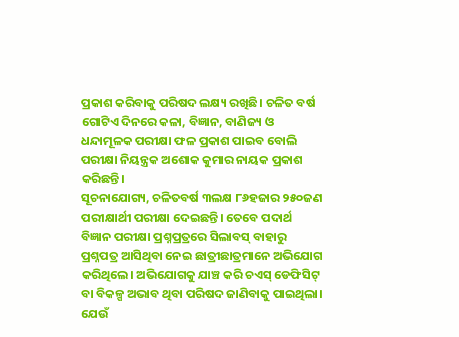ପ୍ରକାଶ କରିବାକୁ ପରିଷଦ ଲକ୍ଷ୍ୟ ରଖିଛି। ଚଳିତ ବର୍ଷ ଗୋଟିଏ ଦିନରେ କଳା, ବିଜ୍ଞାନ, ବାଣିଜ୍ୟ ଓ ଧନ୍ଦାମୂଳକ ପରୀକ୍ଷା ଫଳ ପ୍ରକାଶ ପାଇବ ବୋଲି ପରୀକ୍ଷା ନିୟନ୍ତ୍ରକ ଅଶୋକ କୁମାର ନାୟକ ପ୍ରକାଶ କରିଛନ୍ତି।
ସୂଚନାଯୋଗ୍ୟ, ଚଳିତବର୍ଷ ୩ଲକ୍ଷ ୮୬ହଜାର ୨୫୦ଜଣ ପରୀକ୍ଷାର୍ଥୀ ପରୀକ୍ଷା ଦେଇଛନ୍ତି। ତେବେ ପଦାର୍ଥ ବିଜ୍ଞାନ ପରୀକ୍ଷା ପ୍ରଶ୍ନପ୍ରତ୍ରରେ ସିଲାବସ୍ ବାହାରୁ ପ୍ରଶ୍ନପତ୍ର ଆସିଥିବା ନେଇ ଛାତ୍ରୀଛାତ୍ରମାନେ ଅଭିଯୋଗ କରିଥିଲେ। ଅଭିଯୋଗକୁ ଯାଞ୍ଚ କରି ଚଏସ୍ ଡେଫିସିଟ୍ ବା ବିକଳ୍ପ ଅଭାବ ଥିବା ପରିଷଦ ଜାଣିବାକୁ ପାଇଥିଲା। ଯେଉଁ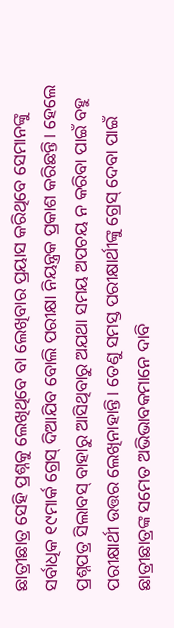ଛାତ୍ରୀଛାତ୍ର ସେହି ପ୍ରଶ୍ନକୁ ଲେଖିଥିବେ ବା ଲେଖିବାର ପ୍ରୟାସ କରିଥିବେ ସେମାନଙ୍କୁ ସର୍ବାଧିକ ୧୯ମାର୍କ ଗ୍ରେସ୍ ଦିଆଯିବ ବୋଲି ପରୀକ୍ଷା ନିୟନ୍ତ୍ରକ ପ୍ରକାଶ କରିଛନ୍ତି। ହେଲେ ପ୍ରଶ୍ନପତ୍ର ସିଲାବସ୍ ବାହାରୁ ଆସିଥିବାରୁ ଅଯଥା ସମୟ ଅପଚୟ ନ କରିବା ପାଇଁ ବହୁ ପରୀକ୍ଷାର୍ଥୀ ଉତ୍ତର ଲେଖିନାହାନ୍ତି। ତେଣୁ ସମସ୍ତ ପରୀକ୍ଷାର୍ଥୀଙ୍କୁ ଗ୍ରେସ୍ ଦେବା ପାଇଁ ଛାତ୍ରୀଛାତ୍ରଙ୍କ ସମେତ ଅଭିଭାବକମାନେ ଦାବି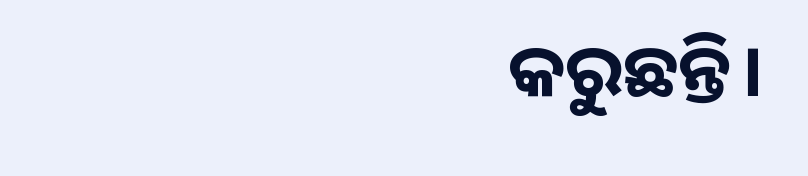କରୁଛନ୍ତି।